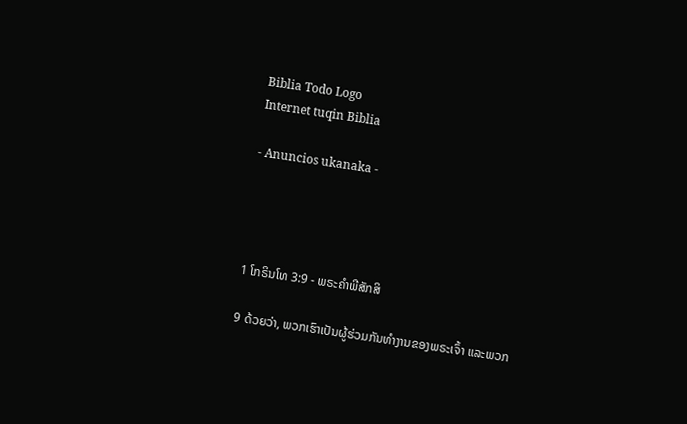Biblia Todo Logo
Internet tuqin Biblia

- Anuncios ukanaka -




1 ໂກຣິນໂທ 3:9 - ພຣະຄຳພີສັກສິ

9 ດ້ວຍວ່າ, ພວກເຮົາເປັນຜູ້ຮ່ວມກັນທຳງານຂອງພຣະເຈົ້າ ແລະພວກ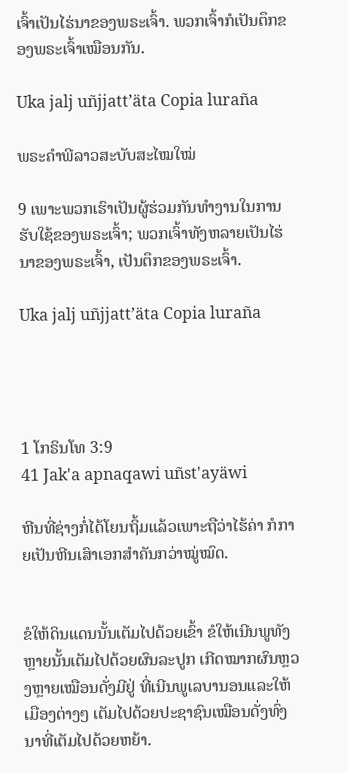ເຈົ້າເປັນໄຮ່ນາຂອງພຣະເຈົ້າ. ພວກເຈົ້າກໍເປັນຕຶກຂອງພຣະເຈົ້າເໝືອນກັນ.

Uka jalj uñjjattʼäta Copia luraña

ພຣະຄຳພີລາວສະບັບສະໄໝໃໝ່

9 ເພາະພວກເຮົາເປັນຜູ້ຮ່ວມກັນທຳງານໃນການຮັບໃຊ້ຂອງພຣະເຈົ້າ; ພວກເຈົ້າທັງຫລາຍເປັນໄຮ່ນາຂອງພຣະເຈົ້າ, ເປັນຕຶກຂອງພຣະເຈົ້າ.

Uka jalj uñjjattʼäta Copia luraña




1 ໂກຣິນໂທ 3:9
41 Jak'a apnaqawi uñst'ayäwi

ຫີນທີ່ຊ່າງກໍ່ໄດ້ໂຍນຖິ້ມແລ້ວເພາະຖືວ່າໄຮ້ຄ່າ ກໍກາຍເປັນຫີນເສົາເອກສຳຄັນກວ່າໝູ່ໝົດ.


ຂໍໃຫ້ດິນແດນນັ້ນເຕັມໄປດ້ວຍເຂົ້າ ຂໍໃຫ້ເນີນພູທັງຫຼາຍນັ້ນເຕັມໄປດ້ວຍຜົນລະປູກ ເກີດໝາກຜົນຫຼວງຫຼາຍເໝືອນດັ່ງມີຢູ່ ທີ່ເນີນພູເລບານອນແລະໃຫ້ເມືອງຕ່າງໆ ເຕັມໄປດ້ວຍປະຊາຊົນເໝືອນດັ່ງທົ່ງນາທີ່ເຕັມໄປດ້ວຍຫຍ້າ.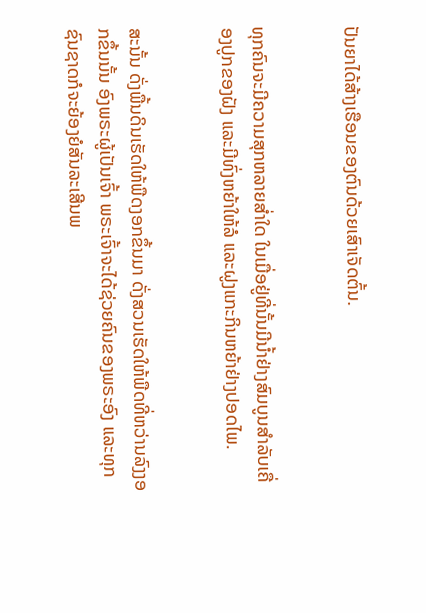ປັນຍາໄດ້ສ້າງເຮືອນຂອງຕົນດ້ວຍເສົາເຈັດຕົ້ນ.


ທຸກຄົນຈະມີຄວາມສຸກຫລາຍສໍ່າໃດ ໃນເມື່ອຢູ່ທີ່ນັ້ນມີນໍ້າຢ່າງສົມບູນສຳລັບເຄື່ອງປູກຂອງຝັງ ແລະມີທົ່ງຫຍ້າໃຫ້ລໍ ແລະຝູງແກະກິນຫຍ້າຢ່າງປອດໄພ.


ສະນັ້ນ ດັ່ງພື້ນດິນເຮັດໃຫ້ພືດງອກຂຶ້ນມາ ດັ່ງສວນເຮັດໃຫ້ພືດທີ່ຫວ່ານລົງງອກຂຶ້ນນັ້ນ ອົງພຣະຜູ້ເປັນເຈົ້າ ພຣະເຈົ້າຈະໄດ້ຊ່ວຍຄົນຂອງພຣະອົງ ແລະທຸກຊົນຊາດກໍຈະຍ້ອງຍໍສັນລະເສີນພ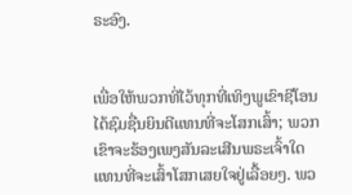ຣະອົງ.


ເພື່ອໃຫ້ພວກທີ່ໄວ້ທຸກທີ່ເທິງພູເຂົາຊີໂອນ ໄດ້ຊົມຊື່ນຍິນດີແທນທີ່ຈະໂສກເສົ້າ; ພວກເຂົາຈະຮ້ອງເພງສັນລະເສີນພຣະເຈົ້າໃດ ແທນທີ່ຈະເສົ້າໂສກເສຍໃຈຢູ່ເລື້ອຍໆ. ພວ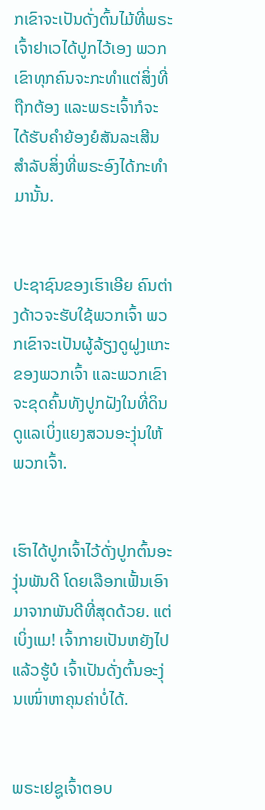ກເຂົາຈະເປັນດັ່ງຕົ້ນໄມ້ທີ່ພຣະເຈົ້າຢາເວໄດ້ປູກໄວ້ເອງ ພວກເຂົາທຸກຄົນຈະກະທຳແຕ່ສິ່ງທີ່ຖືກຕ້ອງ ແລະພຣະເຈົ້າກໍຈະໄດ້ຮັບຄຳຍ້ອງຍໍສັນລະເສີນ ສຳລັບສິ່ງທີ່ພຣະອົງໄດ້ກະທຳມານັ້ນ.


ປະຊາຊົນຂອງເຮົາເອີຍ ຄົນຕ່າງດ້າວຈະຮັບໃຊ້ພວກເຈົ້າ ພວກເຂົາຈະເປັນຜູ້ລ້ຽງດູຝູງແກະຂອງພວກເຈົ້າ ແລະພວກເຂົາຈະຂຸດຄົ້ນທັງປູກຝັງໃນທີ່ດິນ ດູແລເບິ່ງແຍງສວນອະງຸ່ນໃຫ້ພວກເຈົ້າ.


ເຮົາໄດ້ປູກເຈົ້າໄວ້ດັ່ງປູກຕົ້ນອະງຸ່ນພັນດີ ໂດຍເລືອກເຟັ້ນເອົາມາຈາກພັນດີທີ່ສຸດດ້ວຍ. ແຕ່ເບິ່ງແມ! ເຈົ້າກາຍເປັນຫຍັງໄປແລ້ວຮູ້ບໍ ເຈົ້າເປັນດັ່ງຕົ້ນອະງຸ່ນເໜົ່າຫາຄຸນຄ່າບໍ່ໄດ້.


ພຣະເຢຊູເຈົ້າຕອບ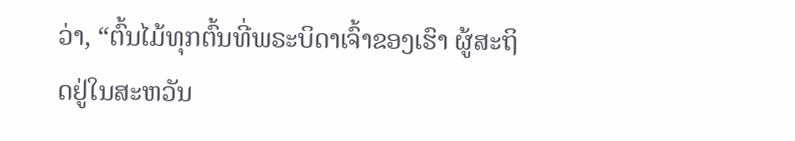ວ່າ, “ຕົ້ນໄມ້ທຸກຕົ້ນທີ່ພຣະບິດາເຈົ້າຂອງເຮົາ ຜູ້ສະຖິດຢູ່ໃນສະຫວັນ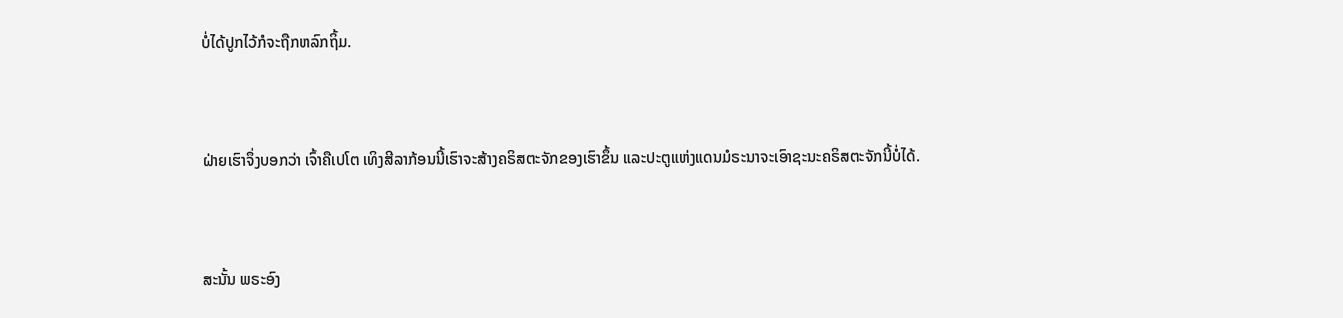ບໍ່ໄດ້ປູກໄວ້ກໍຈະຖືກຫລົກຖິ້ມ.


ຝ່າຍເຮົາຈຶ່ງບອກວ່າ ເຈົ້າຄືເປໂຕ ເທິງສີລາກ້ອນນີ້ເຮົາຈະສ້າງຄຣິສຕະຈັກຂອງເຮົາຂຶ້ນ ແລະປະຕູແຫ່ງແດນມໍຣະນາຈະເອົາຊະນະຄຣິສຕະຈັກນີ້ບໍ່ໄດ້.


ສະນັ້ນ ພຣະອົງ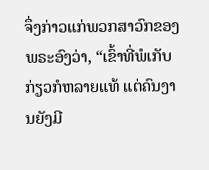ຈຶ່ງກ່າວແກ່ພວກສາວົກຂອງພຣະອົງວ່າ, “ເຂົ້າທີ່ພໍເກັບກ່ຽວກໍຫລາຍແທ້ ແຕ່ຄົນງານຍັງມີ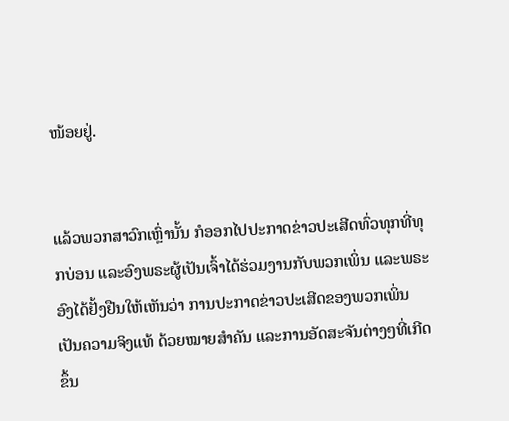ໜ້ອຍຢູ່.


ແລ້ວພວກສາວົກເຫຼົ່ານັ້ນ ກໍອອກໄປປະກາດຂ່າວປະເສີດທົ່ວທຸກທີ່ທຸກບ່ອນ ແລະອົງພຣະຜູ້ເປັນເຈົ້າໄດ້ຮ່ວມງານກັບພວກເພິ່ນ ແລະພຣະອົງໄດ້ຢັ້ງຢືນໃຫ້ເຫັນວ່າ ການປະກາດຂ່າວປະເສີດຂອງພວກເພິ່ນ ເປັນຄວາມຈິງແທ້ ດ້ວຍໝາຍສຳຄັນ ແລະການອັດສະຈັນຕ່າງໆທີ່ເກີດຂຶ້ນ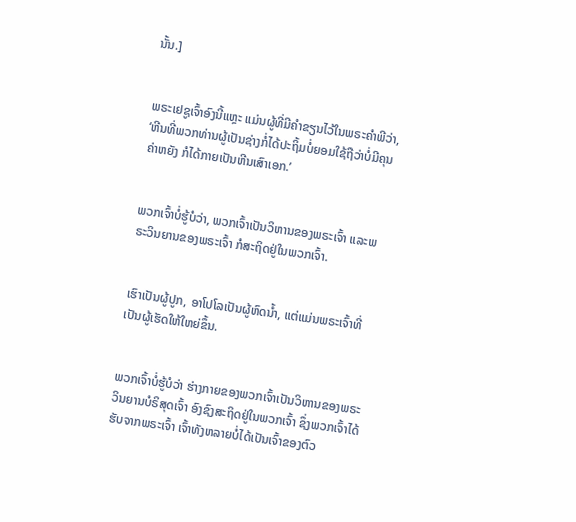ນັ້ນ.]


ພຣະເຢຊູເຈົ້າອົງນີ້ແຫຼະ ແມ່ນຜູ້ທີ່ມີຄຳຂຽນໄວ້ໃນພຣະຄຳພີວ່າ, ‘ຫີນທີ່ພວກທ່ານຜູ້ເປັນຊ່າງກໍ່ໄດ້ປະຖິ້ມບໍ່ຍອມໃຊ້ຖືວ່າບໍ່ມີຄຸນຄ່າຫຍັງ ກໍໄດ້ກາຍເປັນຫີນເສົາເອກ.’


ພວກເຈົ້າບໍ່ຮູ້ບໍວ່າ, ພວກເຈົ້າເປັນວິຫານຂອງພຣະເຈົ້າ ແລະພຣະວິນຍານຂອງພຣະເຈົ້າ ກໍສະຖິດຢູ່ໃນພວກເຈົ້າ.


ເຮົາເປັນຜູ້ປູກ, ອາໂປໂລເປັນຜູ້ຫົດນໍ້າ, ແຕ່ແມ່ນພຣະເຈົ້າທີ່ເປັນຜູ້ເຮັດໃຫ້ໃຫຍ່ຂຶ້ນ.


ພວກເຈົ້າບໍ່ຮູ້ບໍວ່າ ຮ່າງກາຍຂອງພວກເຈົ້າເປັນວິຫານຂອງພຣະວິນຍານບໍຣິສຸດເຈົ້າ ອົງຊົງສະຖິດຢູ່ໃນພວກເຈົ້າ ຊຶ່ງພວກເຈົ້າໄດ້ຮັບຈາກພຣະເຈົ້າ ເຈົ້າທັງຫລາຍບໍ່ໄດ້ເປັນເຈົ້າຂອງຕົວ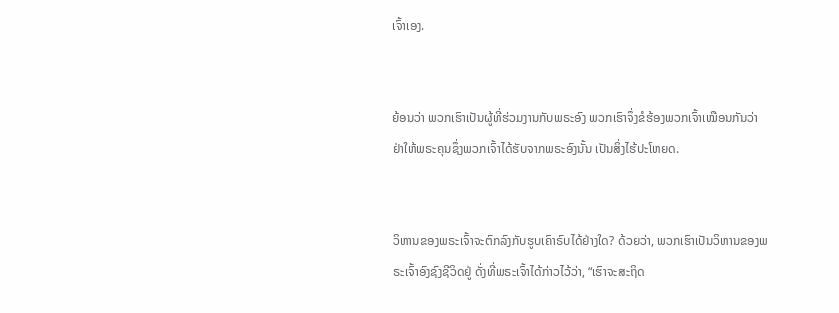ເຈົ້າເອງ.


ຍ້ອນວ່າ ພວກເຮົາເປັນຜູ້ທີ່ຮ່ວມງານກັບພຣະອົງ ພວກເຮົາຈຶ່ງຂໍຮ້ອງພວກເຈົ້າເໝືອນກັນວ່າ ຢ່າໃຫ້ພຣະຄຸນຊຶ່ງພວກເຈົ້າໄດ້ຮັບຈາກພຣະອົງນັ້ນ ເປັນສິ່ງໄຮ້ປະໂຫຍດ.


ວິຫານຂອງພຣະເຈົ້າຈະຕົກລົງກັບຮູບເຄົາຣົບໄດ້ຢ່າງໃດ? ດ້ວຍວ່າ, ພວກເຮົາເປັນວິຫານຂອງພຣະເຈົ້າອົງຊົງຊີວິດຢູ່ ດັ່ງທີ່ພຣະເຈົ້າໄດ້ກ່າວໄວ້ວ່າ, “ເຮົາຈະສະຖິດ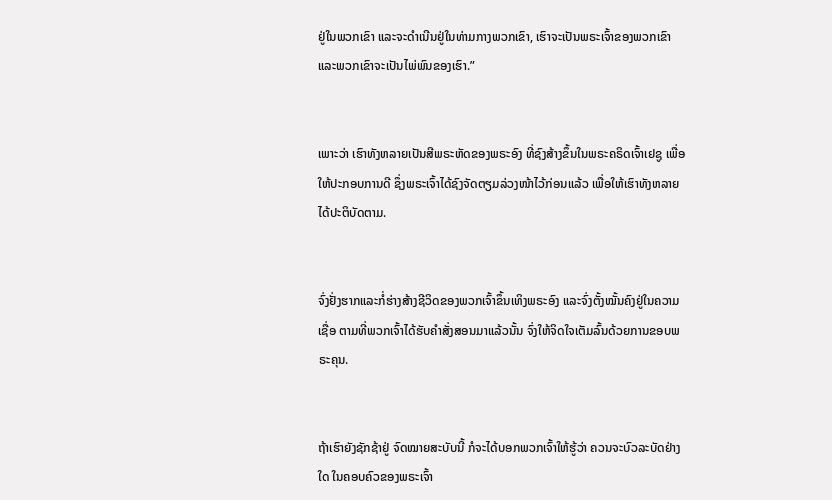ຢູ່ໃນພວກເຂົາ ແລະຈະດຳເນີນຢູ່ໃນທ່າມກາງພວກເຂົາ, ເຮົາຈະເປັນພຣະເຈົ້າຂອງພວກເຂົາ ແລະພວກເຂົາຈະເປັນໄພ່ພົນຂອງເຮົາ.”


ເພາະວ່າ ເຮົາທັງຫລາຍເປັນສີພຣະຫັດຂອງພຣະອົງ ທີ່ຊົງສ້າງຂຶ້ນໃນພຣະຄຣິດເຈົ້າເຢຊູ ເພື່ອໃຫ້ປະກອບການດີ ຊຶ່ງພຣະເຈົ້າໄດ້ຊົງຈັດຕຽມລ່ວງໜ້າໄວ້ກ່ອນແລ້ວ ເພື່ອໃຫ້ເຮົາທັງຫລາຍໄດ້ປະຕິບັດຕາມ.


ຈົ່ງຢັ່ງຮາກແລະກໍ່ຮ່າງສ້າງຊີວິດຂອງພວກເຈົ້າຂຶ້ນເທິງພຣະອົງ ແລະຈົ່ງຕັ້ງໝັ້ນຄົງຢູ່ໃນຄວາມເຊື່ອ ຕາມທີ່ພວກເຈົ້າໄດ້ຮັບຄຳສັ່ງສອນມາແລ້ວນັ້ນ ຈົ່ງໃຫ້ຈິດໃຈເຕັມລົ້ນດ້ວຍການຂອບພຣະຄຸນ.


ຖ້າເຮົາຍັງຊັກຊ້າຢູ່ ຈົດໝາຍສະບັບນີ້ ກໍຈະໄດ້ບອກພວກເຈົ້າໃຫ້ຮູ້ວ່າ ຄວນຈະບົວລະບັດຢ່າງໃດ ໃນຄອບຄົວຂອງພຣະເຈົ້າ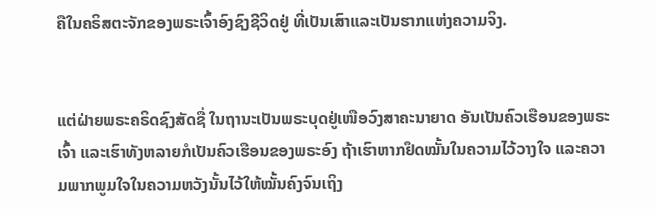ຄືໃນຄຣິສຕະຈັກຂອງພຣະເຈົ້າອົງຊົງຊີວິດຢູ່ ທີ່ເປັນເສົາແລະເປັນຮາກແຫ່ງຄວາມຈິງ.


ແຕ່ຝ່າຍພຣະຄຣິດຊົງສັດຊື່ ໃນຖານະເປັນພຣະບຸດຢູ່ເໜືອວົງສາຄະນາຍາດ ອັນເປັນຄົວເຮືອນຂອງພຣະເຈົ້າ ແລະເຮົາທັງຫລາຍກໍເປັນຄົວເຮືອນຂອງພຣະອົງ ຖ້າເຮົາຫາກຢຶດໝັ້ນໃນຄວາມໄວ້ວາງໃຈ ແລະຄວາມພາກພູມໃຈໃນຄວາມຫວັງນັ້ນໄວ້ໃຫ້ໝັ້ນຄົງຈົນເຖິງ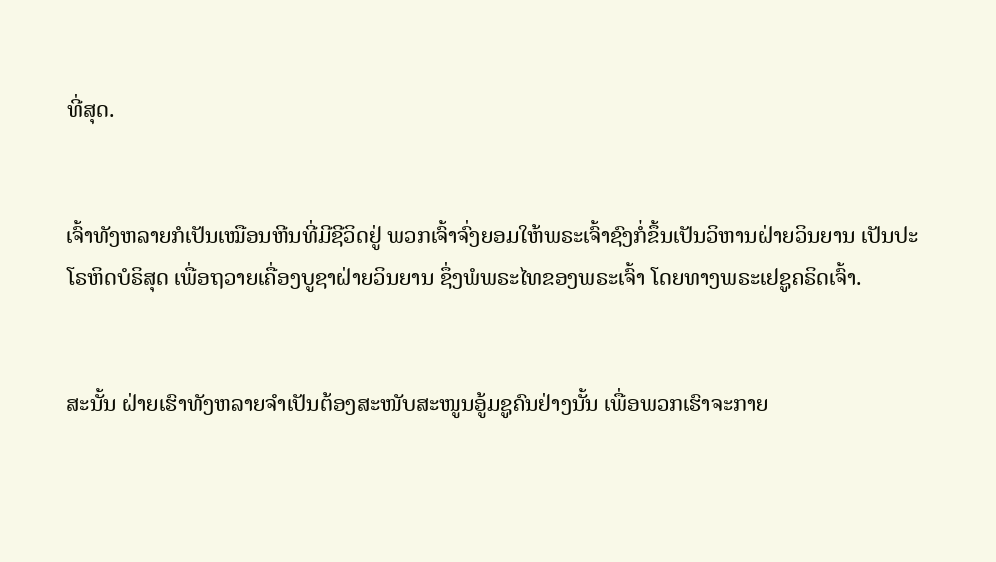ທີ່ສຸດ.


ເຈົ້າທັງຫລາຍກໍເປັນເໝືອນຫີນທີ່ມີຊີວິດຢູ່ ພວກເຈົ້າຈົ່ງຍອມໃຫ້ພຣະເຈົ້າຊົງກໍ່ຂຶ້ນເປັນວິຫານຝ່າຍວິນຍານ ເປັນປະໂຣຫິດບໍຣິສຸດ ເພື່ອຖວາຍເຄື່ອງບູຊາຝ່າຍວິນຍານ ຊຶ່ງພໍພຣະໄທຂອງພຣະເຈົ້າ ໂດຍທາງພຣະເຢຊູຄຣິດເຈົ້າ.


ສະນັ້ນ ຝ່າຍເຮົາທັງຫລາຍຈຳເປັນຕ້ອງສະໜັບສະໜູນອູ້ມຊູຄົນຢ່າງນັ້ນ ເພື່ອພວກເຮົາຈະກາຍ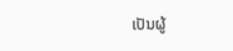ເປັນຜູ້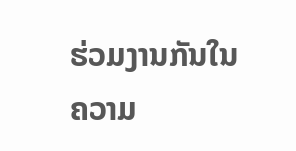ຮ່ວມງານກັນໃນຄວາມ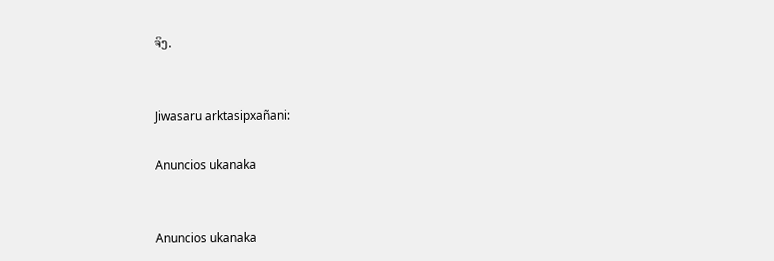ຈິງ.


Jiwasaru arktasipxañani:

Anuncios ukanaka


Anuncios ukanaka